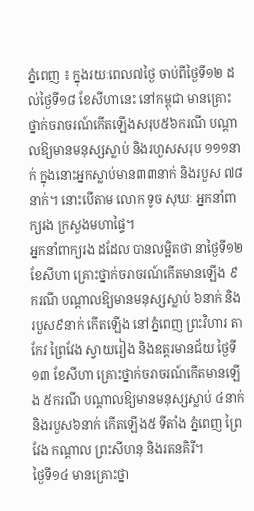ភ្នំពេញ ៖ ក្នុងរយៈពេល៧ថ្ងៃ ចាប់ពីថ្ងៃទី១២ ដល់ថ្ងៃទី១៨ ខែសីហានេះ នៅកម្ពុជា មានគ្រោះថ្នាក់ចរាចរណ៍កើតឡើងសរុប៥៦ករណី បណ្ដាលឱ្យមានមនុស្សស្លាប់ និងរហួសសរុប ១១១នាក់ ក្នុងនោះអ្នកស្លាប់មាន៣៣នាក់ និងរបួស ៧៨នាក់។ នោះបើតាម លោក ទូច សុឃៈ អ្នកនាំពាក្យរង ក្រសួងមហាផ្ទៃ។
អ្នកនាំពាក្យរង ដដែល បានលម្អិតថា នាថ្ងៃទី១២ ខែសីហា គ្រោះថ្នាក់ចរាចរណ៍កើតមានឡើង ៩ករណី បណ្ដាលឱ្យមានមនុស្សស្លាប់ ៦នាក់ និងរបួស៩នាក់ កើតឡើង នៅភ្នំពេញ ព្រះវិហារ តាកែវ ព្រៃវែង ស្វាយរៀង និងឧត្តរមានជ័យ ថ្ងៃទី១៣ ខែសីហា គ្រោះថ្នាក់ចរាចរណ៍កើតមានឡើង ៥ករណី បណ្ដាលឱ្យមានមនុស្សស្លាប់ ៤នាក់ និងរបួស៦នាក់ កើតឡើង៥ ទីតាំង ភ្នំពេញ ព្រៃវែង កណ្ដាល ព្រះសីហនុ និងរតនគិរី។
ថ្ងៃទី១៤ មានគ្រោះថ្នា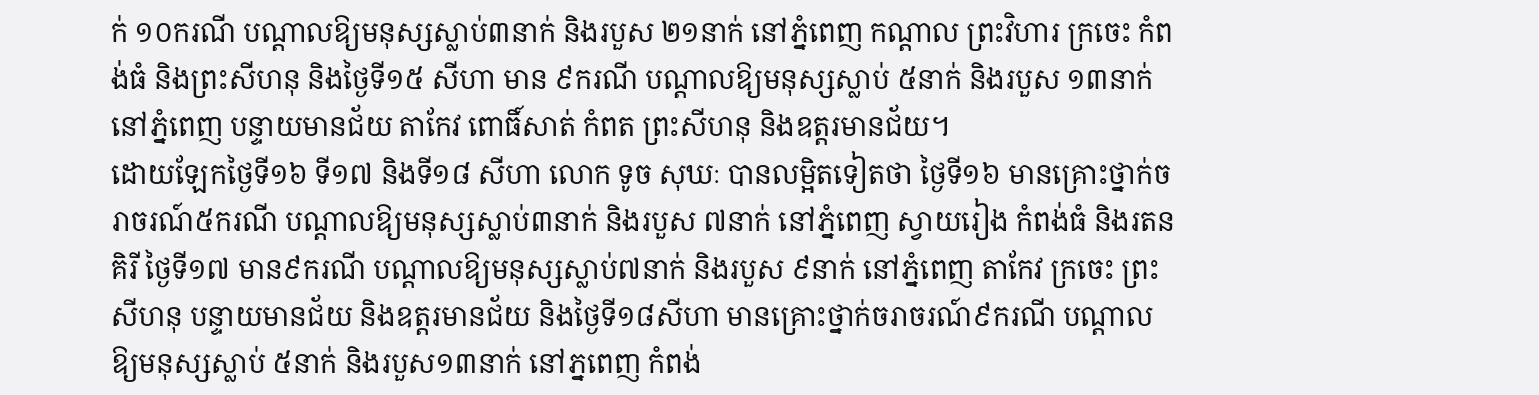ក់ ១០ករណី បណ្ដាលឱ្យមនុស្សស្លាប់៣នាក់ និងរបួស ២១នាក់ នៅភ្នំពេញ កណ្ដាល ព្រះវិហារ ក្រចេះ កំពង់ធំ និងព្រះសីហនុ និងថ្ងៃទី១៥ សីហា មាន ៩ករណី បណ្ដាលឱ្យមនុស្សស្លាប់ ៥នាក់ និងរបួស ១៣នាក់ នៅភ្នំពេញ បន្ទាយមានជ័យ តាកែវ ពោធិ៍សាត់ កំពត ព្រះសីហនុ និងឧត្តរមានជ័យ។
ដោយឡែកថ្ងៃទី១៦ ទី១៧ និងទី១៨ សីហា លោក ទូច សុឃៈ បានលម្អិតទៀតថា ថ្ងៃទី១៦ មានគ្រោះថ្នាក់ចរាចរណ៍៥ករណី បណ្ដាលឱ្យមនុស្សស្លាប់៣នាក់ និងរបួស ៧នាក់ នៅភ្នំពេញ ស្វាយរៀង កំពង់ធំ និងរតនគិរី ថ្ងៃទី១៧ មាន៩ករណី បណ្ដាលឱ្យមនុស្សស្លាប់៧នាក់ និងរបួស ៩នាក់ នៅភ្នំពេញ តាកែវ ក្រចេះ ព្រះសីហនុ បន្ទាយមានជ័យ និងឧត្តរមានជ័យ និងថ្ងៃទី១៨សីហា មានគ្រោះថ្នាក់ចរាចរណ៍៩ករណី បណ្ដាលឱ្យមនុស្សស្លាប់ ៥នាក់ និងរបួស១៣នាក់ នៅភ្នពេញ កំពង់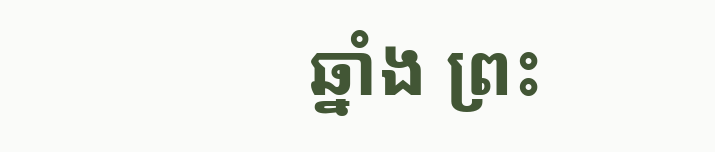ឆ្នាំង ព្រះ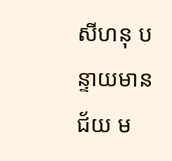សីហនុ បន្ទាយមានជ័យ ម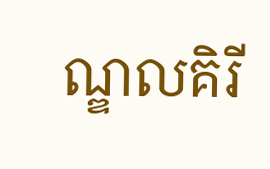ណ្ឌលគិរី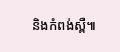និងកំពង់ស្ពឺ៕